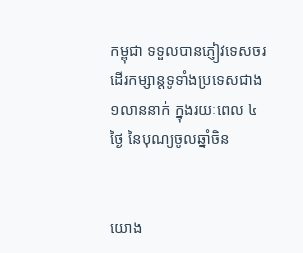កម្ពុជា ទទួលបានភ្ញៀវទេសចរ ដើរកម្សាន្តទូទាំងប្រទេសជាង ១លាននាក់ ក្នុងរយៈពេល ៤ ថ្ងៃ នៃបុណ្យចូលឆ្នាំចិន


យោង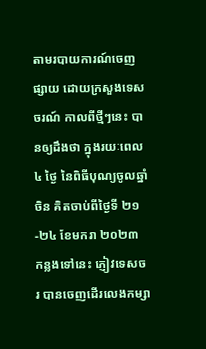តាមរបាយការណ៍ចេញផ្សាយ ដោយក្រសួងទេសចរណ៍ កាលពីថ្មីៗនេះ បានឲ្យដឹងថា ក្នុងរយៈពេល ៤ ថ្ងៃ នៃពិធីបុណ្យចូលឆ្នាំចិន គិតចាប់ពីថ្ងៃទី ២១-២៤ ខែមករា ២០២៣ កន្លងទៅនេះ ភ្ញៀវទេសចរ បានចេញដើរលេងកម្សា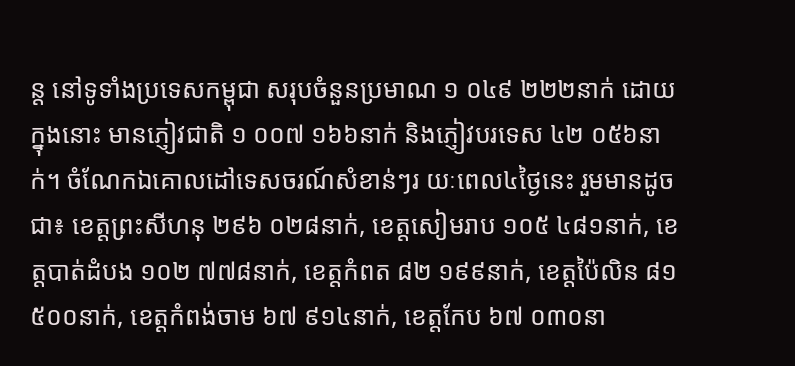ន្ត នៅទូទាំងប្រទេសកម្ពុជា សរុបចំនួនប្រមាណ ១ ០៤៩ ២២២នាក់ ដោយក្នុងនោះ មានភ្ញៀវជាតិ ១ ០០៧ ១៦៦នាក់ និងភ្ញៀវបរទេស ៤២ ០៥៦នាក់។ ចំណែកឯគោលដៅទេសចរណ៍សំខាន់ៗរ យៈពេល៤ថ្ងៃនេះ រួមមានដូចជា៖ ខេត្តព្រះសីហនុ ២៩៦ ០២៨នាក់, ខេត្តសៀមរាប ១០៥ ៤៨១នាក់, ខេត្តបាត់ដំបង ១០២ ៧៧៨នាក់, ខេត្តកំពត ៨២ ១៩៩នាក់, ខេត្តប៉ៃលិន ៨១ ៥០០នាក់, ខេត្តកំពង់ចាម ៦៧ ៩១៤នាក់, ខេត្តកែប ៦៧ ០៣០នា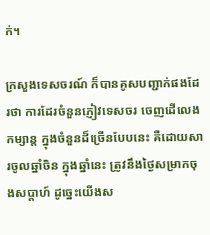ក់។

ក្រសួងទេសចរណ៍ ក៏បានគូសបញ្ជាក់ផងដែរថា ការដែរចំនួនភ្ញៀវទេសចរ ចេញដើលេងកម្សាន្ដ ក្នុងចំនួនដ៏ច្រើនបែបនេះ គឺដោយសារចូលឆ្នាំចិន ក្នុងឆ្នាំនេះ ត្រូវនឹងថ្ងៃសម្រាកចុងសប្តាហ៍ ដូច្នេះយើងស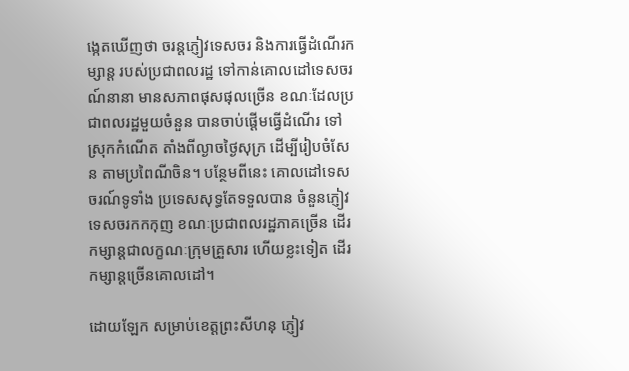ង្កេតឃើញថា ចរន្តភ្ញៀវទេសចរ និងការធ្វើដំណើរកម្សាន្ត របស់ប្រជាពលរដ្ឋ ទៅកាន់គោលដៅទេសចរណ៍នានា មានសភាពផុសផុលច្រើន ខណៈដែលប្រជាពលរដ្ឋមួយចំនួន បានចាប់ផ្តើមធ្វើដំណើរ ទៅស្រុកកំណើត តាំងពីល្ងាចថ្ងៃសុក្រ ដើម្បីរៀបចំសែន តាមប្រពៃណីចិន។ បន្ថែមពីនេះ គោលដៅទេសចរណ៍ទូទាំង ប្រទេសសុទ្ធតែទទួលបាន ចំនួនភ្ញៀវទេសចរកកកុញ ខណៈប្រជាពលរដ្ឋភាគច្រើន ដើរកម្សាន្តជាលក្ខណៈក្រុមគ្រួសារ ហើយខ្លះទៀត ដើរកម្សាន្តច្រើនគោលដៅ។

ដោយឡែក សម្រាប់ខេត្តព្រះសីហនុ ភ្ញៀវ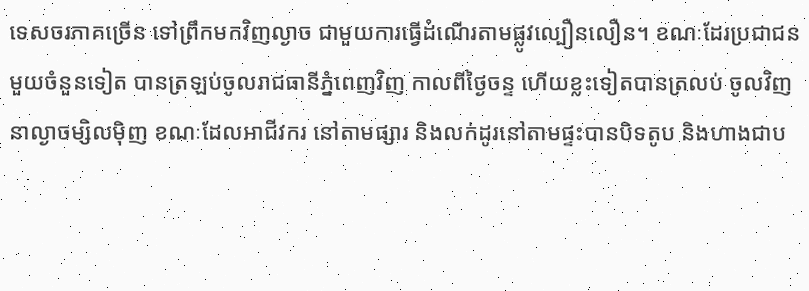ទេសចរភាគច្រើន ទៅព្រឹកមកវិញល្ងាច ជាមួយការធ្វើដំណើរតាមផ្លូវល្បឿនលឿន។ ខណៈដែរប្រជាជនមួយចំនួនទៀត បានត្រឡប់ចូលរាជធានីភ្នំពេញវិញ កាលពីថ្ងៃចន្ទ ហើយខ្លះទៀតបានត្រលប់ ចូលវិញនាល្ងាចម្សិលម៉ិញ ខណៈដែលអាជីវករ នៅតាមផ្សារ និងលក់ដូរនៅតាមផ្ទះបានបិទតូប និងហាងជាប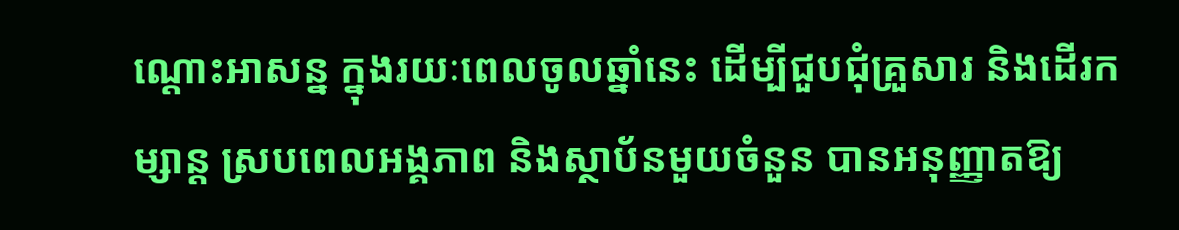ណ្តោះអាសន្ន ក្នុងរយៈពេលចូលឆ្នាំនេះ ដើម្បីជួបជុំគ្រួសារ និងដើរកម្សាន្ត ស្របពេលអង្គភាព និងស្ថាប័នមួយចំនួន បានអនុញ្ញាតឱ្យ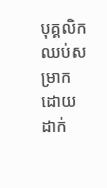បុគ្គលិក ឈប់សម្រាក ដោយដាក់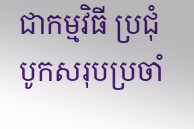ជាកម្មវិធី ប្រជុំបូកសរុបប្រចាំ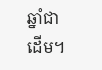ឆ្នាំជាដើម។